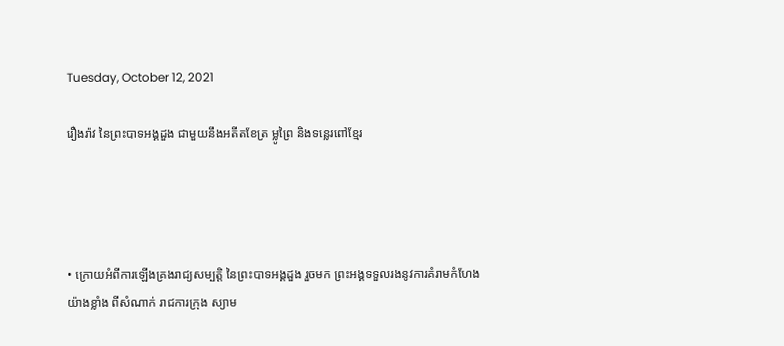Tuesday, October 12, 2021

រឿងរ៉ាវ នៃព្រះបាទអង្គដួង ជាមួយនឹងអតីតខែត្រ ម្លូព្រៃ និងទន្លេរពៅខ្មែរ




• ក្រោយអំពីការឡើងគ្រងរាជ្យសម្បត្តិ នៃព្រះបាទអង្គដួង រួចមក ព្រះអង្គទទួលរងនូវការគំរាមកំហែងយ៉ាងខ្លាំង ពីសំណាក់ រាជការក្រុង ស្យាម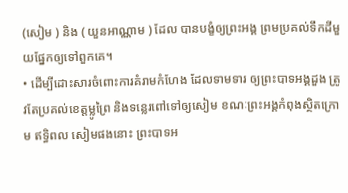(សៀម ) និង ( យួនអាណ្ណាម ) ដែល បានបង្ខំឲ្យព្រះអង្គ ព្រមប្រគល់ទឹកដីមួយផ្នែកឲ្យទៅពួកគេ។
• ដើម្បីដោះសារចំពោះការគំរាមកំហែង ដែលទាមទារ ឲ្យព្រះបាទអង្គដួង ត្រូវតែប្រគល់ខេត្តម្លូព្រៃ និងទន្លេរពៅទៅឲ្យសៀម ខណៈព្រះអង្គកំពុងស្ថិតក្រោម ឥទ្ធិពល សៀមផងនោះ ព្រះបាទអ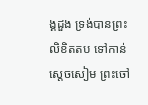ង្គដួង ទ្រង់បានព្រះលិខិតតប ទៅកាន់ ស្តេចសៀម ព្រះចៅ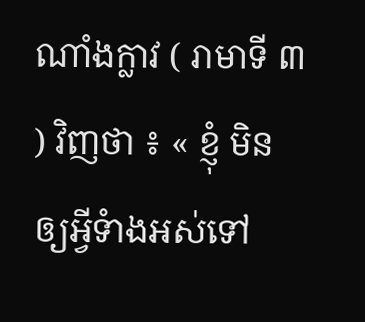ណាំងក្លាវ ( រាមាទី ៣ ) វិញថា ៖ « ខ្ញុំ មិនឲ្យអ្វីទំាងអស់ទៅ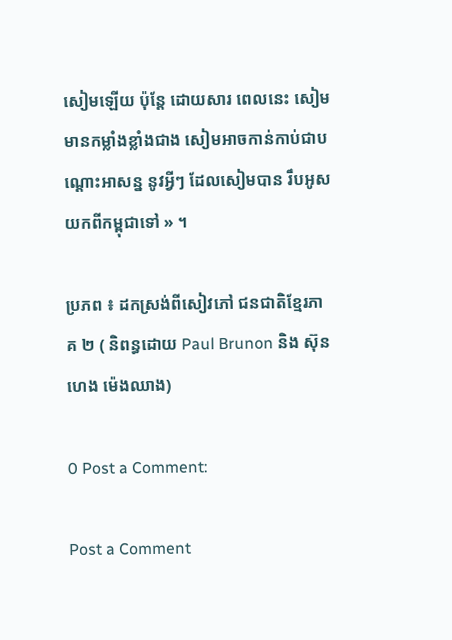សៀមឡើយ ប៉ុន្តែ ដោយសារ ពេលនេះ សៀមមានកម្លាំងខ្លាំងជាង សៀមអាចកាន់កាប់ជាបណ្តោះអាសន្ន នូវអ្វីៗ ដែលសៀមបាន រឹបអូសយកពីកម្ពុជាទៅ » ។

ប្រភព ៖ ដកស្រង់ពីសៀវភៅ ជនជាតិខ្មែរភាគ ២ ( និពន្ធដោយ Paul Brunon និង ស៊ុនហេង ម៉េងឈាង)

0 Post a Comment:

Post a Comment